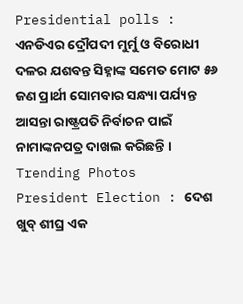Presidential polls : ଏନଡିଏର ଦ୍ରୌପଦୀ ମୁର୍ମୁ ଓ ବିରୋଧୀ ଦଳର ଯଶବନ୍ତ ସିହ୍ନାଙ୍କ ସମେତ ମୋଟ ୫୬ ଜଣ ପ୍ରାର୍ଥୀ ସୋମବାର ସନ୍ଧ୍ୟା ପର୍ଯ୍ୟନ୍ତ ଆସନ୍ତା ରାଷ୍ଟ୍ରପତି ନିର୍ବାଚନ ପାଇଁ ନାମାଙ୍କନପତ୍ର ଦାଖଲ କରିଛନ୍ତି ।
Trending Photos
President Election : ଦେଶ ଖୁବ୍ ଶୀଘ୍ର ଏକ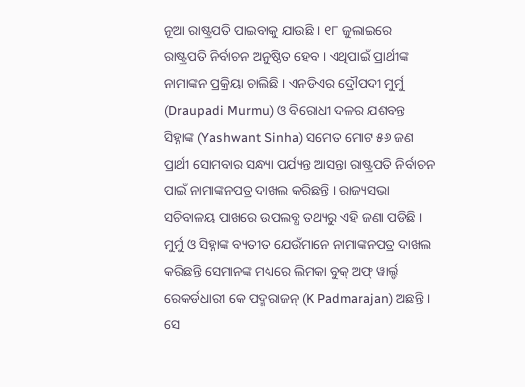ନୂଆ ରାଷ୍ଟ୍ରପତି ପାଇବାକୁ ଯାଉଛି । ୧୮ ଜୁଲାଇରେ ରାଷ୍ଟ୍ରପତି ନିର୍ବାଚନ ଅନୁଷ୍ଠିତ ହେବ । ଏଥିପାଇଁ ପ୍ରାର୍ଥୀଙ୍କ ନାମାଙ୍କନ ପ୍ରକ୍ରିୟା ଚାଲିଛି । ଏନଡିଏର ଦ୍ରୌପଦୀ ମୁର୍ମୁ (Draupadi Murmu) ଓ ବିରୋଧୀ ଦଳର ଯଶବନ୍ତ ସିହ୍ନାଙ୍କ (Yashwant Sinha) ସମେତ ମୋଟ ୫୬ ଜଣ ପ୍ରାର୍ଥୀ ସୋମବାର ସନ୍ଧ୍ୟା ପର୍ଯ୍ୟନ୍ତ ଆସନ୍ତା ରାଷ୍ଟ୍ରପତି ନିର୍ବାଚନ ପାଇଁ ନାମାଙ୍କନପତ୍ର ଦାଖଲ କରିଛନ୍ତି । ରାଜ୍ୟସଭା ସଚିବାଳୟ ପାଖରେ ଉପଲବ୍ଧ ତଥ୍ୟରୁ ଏହି ଜଣା ପଡିଛି ।
ମୁର୍ମୁ ଓ ସିହ୍ନାଙ୍କ ବ୍ୟତୀତ ଯେଉଁମାନେ ନାମାଙ୍କନପତ୍ର ଦାଖଲ କରିଛନ୍ତି ସେମାନଙ୍କ ମଧ୍ୟରେ ଲିମକା ବୁକ୍ ଅଫ୍ ୱାର୍ଲ୍ଡ ରେକର୍ଡଧାରୀ କେ ପଦ୍ମରାଜନ୍ (K Padmarajan) ଅଛନ୍ତି । ସେ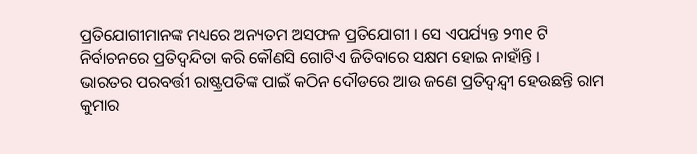ପ୍ରତିଯୋଗୀମାନଙ୍କ ମଧ୍ୟରେ ଅନ୍ୟତମ ଅସଫଳ ପ୍ରତିଯୋଗୀ । ସେ ଏପର୍ଯ୍ୟନ୍ତ ୨୩୧ ଟି ନିର୍ବାଚନରେ ପ୍ରତିଦ୍ବନ୍ଦିତା କରି କୌଣସି ଗୋଟିଏ ଜିତିବାରେ ସକ୍ଷମ ହୋଇ ନାହାଁନ୍ତି ।
ଭାରତର ପରବର୍ତ୍ତୀ ରାଷ୍ଟ୍ରପତିଙ୍କ ପାଇଁ କଠିନ ଦୌଡରେ ଆଉ ଜଣେ ପ୍ରତିଦ୍ୱନ୍ଦ୍ୱୀ ହେଉଛନ୍ତି ରାମ କୁମାର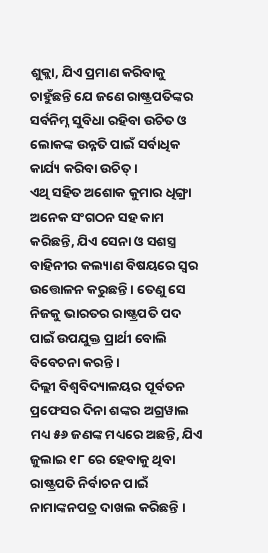ଶୁକ୍ଲା, ଯିଏ ପ୍ରମାଣ କରିବାକୁ ଚାହୁଁଛନ୍ତି ଯେ ଜଣେ ରାଷ୍ଟ୍ରପତିଙ୍କର ସର୍ବନିମ୍ନ ସୁବିଧା ରହିବା ଉଚିତ ଓ ଲୋକଙ୍କ ଉନ୍ନତି ପାଇଁ ସର୍ବାଧିକ କାର୍ଯ୍ୟ କରିବା ଉଚିତ୍ ।
ଏଥି ସହିତ ଅଶୋକ କୁମାର ଧିଙ୍ଗ୍ରା ଅନେକ ସଂଗଠନ ସହ କାମ କରିଛନ୍ତି, ଯିଏ ସେନା ଓ ସଶସ୍ତ୍ର ବାହିନୀର କଲ୍ୟାଣ ବିଷୟରେ ସ୍ୱର ଉତ୍ତୋଳନ କରୁଛନ୍ତି । ତେଣୁ ସେ ନିଜକୁ ଭାରତର ରାଷ୍ଟ୍ରପତି ପଦ ପାଇଁ ଉପଯୁକ୍ତ ପ୍ରାର୍ଥୀ ବୋଲି ବିବେଚନା କରନ୍ତି ।
ଦିଲ୍ଲୀ ବିଶ୍ୱବିଦ୍ୟାଳୟର ପୂର୍ବତନ ପ୍ରଫେସର ଦିନା ଶଙ୍କର ଅଗ୍ରୱାଲ ମଧ୍ୟ ୫୬ ଜଣଙ୍କ ମଧ୍ୟରେ ଅଛନ୍ତି, ଯିଏ ଜୁଲାଇ ୧୮ ରେ ହେବାକୁ ଥିବା ରାଷ୍ଟ୍ରପତି ନିର୍ବାଚନ ପାଇଁ ନାମାଙ୍କନପତ୍ର ଦାଖଲ କରିଛନ୍ତି ।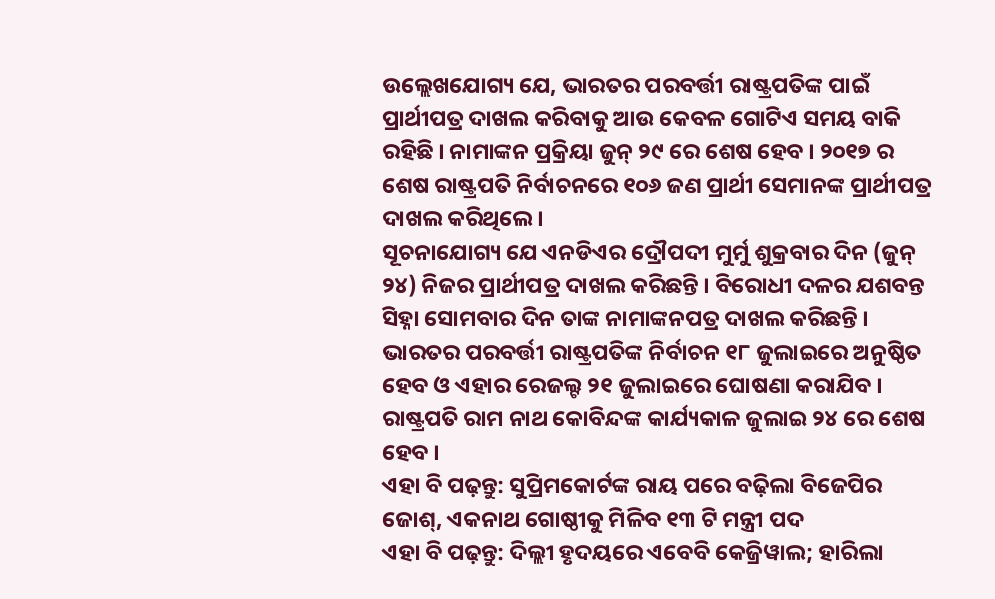ଉଲ୍ଲେଖଯୋଗ୍ୟ ଯେ, ଭାରତର ପରବର୍ତ୍ତୀ ରାଷ୍ଟ୍ରପତିଙ୍କ ପାଇଁ ପ୍ରାର୍ଥୀପତ୍ର ଦାଖଲ କରିବାକୁ ଆଉ କେବଳ ଗୋଟିଏ ସମୟ ବାକି ରହିଛି । ନାମାଙ୍କନ ପ୍ରକ୍ରିୟା ଜୁନ୍ ୨୯ ରେ ଶେଷ ହେବ । ୨୦୧୭ ର ଶେଷ ରାଷ୍ଟ୍ରପତି ନିର୍ବାଚନରେ ୧୦୬ ଜଣ ପ୍ରାର୍ଥୀ ସେମାନଙ୍କ ପ୍ରାର୍ଥୀପତ୍ର ଦାଖଲ କରିଥିଲେ ।
ସୂଚନାଯୋଗ୍ୟ ଯେ ଏନଡିଏର ଦ୍ରୌପଦୀ ମୁର୍ମୁ ଶୁକ୍ରବାର ଦିନ (ଜୁନ୍ ୨୪) ନିଜର ପ୍ରାର୍ଥୀପତ୍ର ଦାଖଲ କରିଛନ୍ତି । ବିରୋଧୀ ଦଳର ଯଶବନ୍ତ ସିହ୍ନା ସୋମବାର ଦିନ ତାଙ୍କ ନାମାଙ୍କନପତ୍ର ଦାଖଲ କରିଛନ୍ତି । ଭାରତର ପରବର୍ତ୍ତୀ ରାଷ୍ଟ୍ରପତିଙ୍କ ନିର୍ବାଚନ ୧୮ ଜୁଲାଇରେ ଅନୁଷ୍ଠିତ ହେବ ଓ ଏହାର ରେଜଲ୍ଟ ୨୧ ଜୁଲାଇରେ ଘୋଷଣା କରାଯିବ । ରାଷ୍ଟ୍ରପତି ରାମ ନାଥ କୋବିନ୍ଦଙ୍କ କାର୍ଯ୍ୟକାଳ ଜୁଲାଇ ୨୪ ରେ ଶେଷ ହେବ ।
ଏହା ବି ପଢ଼ନ୍ତୁ: ସୁପ୍ରିମକୋର୍ଟଙ୍କ ରାୟ ପରେ ବଢ଼ିଲା ବିଜେପିର ଜୋଶ୍, ଏକନାଥ ଗୋଷ୍ଠୀକୁ ମିଳିବ ୧୩ ଟି ମନ୍ତ୍ରୀ ପଦ
ଏହା ବି ପଢ଼ନ୍ତୁ: ଦିଲ୍ଲୀ ହୃଦୟରେ ଏବେବି କେଜ୍ରିୱାଲ; ହାରିଲା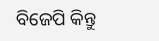ବିଜେପି କିନ୍ତୁ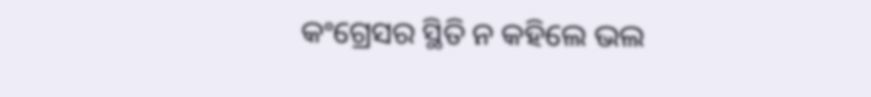କଂଗ୍ରେସର ସ୍ଥିତି ନ କହିଲେ ଭଲ